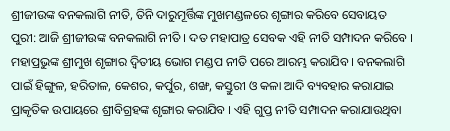ଶ୍ରୀଜୀଉଙ୍କ ବନକଲାଗି ନୀତି, ତିନି ଦାରୁମୂର୍ତ୍ତିଙ୍କ ମୁଖମଣ୍ଡଳରେ ଶୃଙ୍ଗାର କରିବେ ସେବାୟତ
ପୁରୀ: ଆଜି ଶ୍ରୀଜୀଉଙ୍କ ବନକଲାଗି ନୀତି । ଦତ ମହାପାତ୍ର ସେବକ ଏହି ନୀତି ସମ୍ପାଦନ କରିବେ । ମହାପ୍ରଭୁଙ୍କ ଶ୍ରୀମୁଖ ଶୃଙ୍ଗାର ଦ୍ଵିତୀୟ ଭୋଗ ମଣ୍ଡପ ନୀତି ପରେ ଆରମ୍ଭ କରାଯିବ । ବନକଲାଗି ପାଇଁ ହିଙ୍ଗୁଳ, ହରିତାଳ, କେଶର, କର୍ପୁର, ଶଙ୍ଖ, କସ୍ତୁରୀ ଓ କଳା ଆଦି ବ୍ୟବହାର କରାଯାଇ ପ୍ରାକୃତିକ ଉପାୟରେ ଶ୍ରୀବିଗ୍ରହଙ୍କ ଶୃଙ୍ଗାର କରାଯିବ । ଏହି ଗୁପ୍ତ ନୀତି ସମ୍ପାଦନ କରାଯାଉଥିବା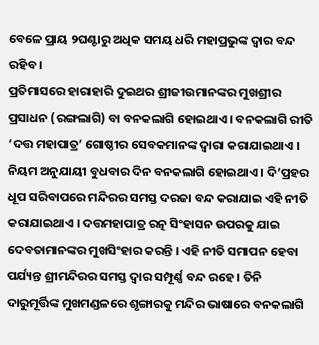ବେଳେ ପ୍ରାୟ ୨ଘଣ୍ଟାରୁ ଅଧିକ ସମୟ ଧରି ମହାପ୍ରଭୁଙ୍କ ଦ୍ୱାର ବନ୍ଦ ରହିବ ।
ପ୍ରତିମାସରେ ହାରାହାରି ଦୁଇଥର ଶ୍ରୀଜୀଉମାନଙ୍କର ମୁଖଶ୍ରୀର ପ୍ରସାଧନ (ରଙ୍ଗଲାଗି) ବା ବନକଲାଗି ହୋଇଥାଏ । ବନକଲାଗି ରୀତି ‘ଦତ୍ତ ମହାପାତ୍ର’ ଗୋଷ୍ଠୀର ସେବକମାନଙ୍କ ଦ୍ୱାରା କରାଯାଇଥାଏ । ନିୟମ ଅନୁଯାୟୀ ବୁଧବାର ଦିନ ବନକଲାଗି ହୋଇଥାଏ । ଦି’ପ୍ରହର ଧୂପ ସରିବାପରେ ମନ୍ଦିରର ସମସ୍ତ ଦରଜା ବନ୍ଦ କରାଯାଇ ଏହି ନୀତି କରାଯାଇଥାଏ । ଦତ୍ତମହାପାତ୍ର ରତ୍ନ ସିଂହାସନ ଉପରକୁ ଯାଇ ଦେବତାମାନଙ୍କର ମୁଖସିଂହାର କରନ୍ତି । ଏହି ନୀତି ସମାପନ ହେବା ପର୍ଯ୍ୟନ୍ତ ଶ୍ରୀମନ୍ଦିରର ସମସ୍ତ ଦ୍ୱାର ସମ୍ପୂର୍ଣ୍ଣ ବନ୍ଦ ରହେ । ତିନି ଦାରୁମୂର୍ତ୍ତିଙ୍କ ମୁଖମଣ୍ଡଳରେ ଶୃଙ୍ଗାରକୁ ମନ୍ଦିର ଭାଷାରେ ବନକଲାଗି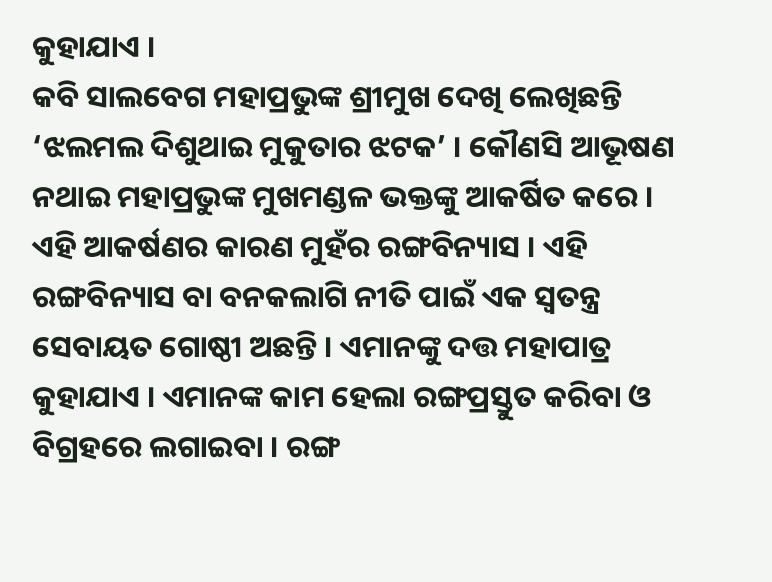କୁହାଯାଏ ।
କବି ସାଲବେଗ ମହାପ୍ରଭୁଙ୍କ ଶ୍ରୀମୁଖ ଦେଖି ଲେଖିଛନ୍ତି ‘ଝଲମଲ ଦିଶୁଥାଇ ମୁକୁତାର ଝଟକ’ । କୌଣସି ଆଭୂଷଣ ନଥାଇ ମହାପ୍ରଭୁଙ୍କ ମୁଖମଣ୍ଡଳ ଭକ୍ତଙ୍କୁ ଆକର୍ଷିତ କରେ । ଏହି ଆକର୍ଷଣର କାରଣ ମୁହଁର ରଙ୍ଗବିନ୍ୟାସ । ଏହି ରଙ୍ଗବିନ୍ୟାସ ବା ବନକଲାଗି ନୀତି ପାଇଁ ଏକ ସ୍ୱତନ୍ତ୍ର ସେବାୟତ ଗୋଷ୍ଠୀ ଅଛନ୍ତି । ଏମାନଙ୍କୁ ଦତ୍ତ ମହାପାତ୍ର କୁହାଯାଏ । ଏମାନଙ୍କ କାମ ହେଲା ରଙ୍ଗପ୍ରସ୍ତୁତ କରିବା ଓ ବିଗ୍ରହରେ ଲଗାଇବା । ରଙ୍ଗ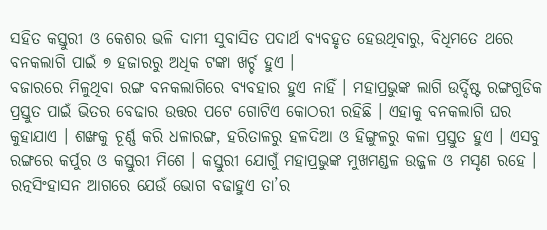ସହିତ କସ୍ତୁରୀ ଓ କେଶର ଭଳି ଦାମୀ ସୁବାସିତ ପଦାର୍ଥ ବ୍ୟବହୃତ ହେଉଥିବାରୁ, ବିଧିମତେ ଥରେ ବନକଲାଗି ପାଇଁ ୭ ହଜାରରୁ ଅଧିକ ଟଙ୍କା ଖର୍ଚ୍ଚ ହୁଏ ।
ବଜାରରେ ମିଳୁଥିବା ରଙ୍ଗ ବନକଲାଗିରେ ବ୍ୟବହାର ହୁଏ ନାହିଁ । ମହାପ୍ରଭୁଙ୍କ ଲାଗି ଉର୍ଦ୍ଦିଷ୍ଟ ରଙ୍ଗଗୁଡିକ ପ୍ରସ୍ତୁତ ପାଇଁ ଭିତର ବେଢାର ଉତ୍ତର ପଟେ ଗୋଟିଏ କୋଠରୀ ରହିଛି । ଏହାକୁ ବନକଲାଗି ଘର କୁହାଯାଏ । ଶଙ୍ଖକୁ ଚୂର୍ଣ୍ଣ କରି ଧଳାରଙ୍ଗ, ହରିତାଳରୁ ହଳଦିଆ ଓ ହିଙ୍ଗୁଳରୁ କଳା ପ୍ରସ୍ତୁତ ହୁଏ । ଏସବୁ ରଙ୍ଗରେ କର୍ପୁର ଓ କସ୍ତୁରୀ ମିଶେ । କସ୍ତୁରୀ ଯୋଗୁଁ ମହାପ୍ରଭୁଙ୍କ ମୁଖମଣ୍ଡଳ ଉଜ୍ଜଳ ଓ ମସୃଣ ରହେ । ରତ୍ନସିଂହାସନ ଆଗରେ ଯେଉଁ ଭୋଗ ବଢାହୁଏ ତା’ର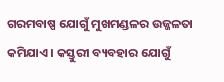ଗରମବାଷ୍ପ ଯୋଗୁଁ ମୁଖମଣ୍ଡଳର ଉଜ୍ଜଳତା କମିଯାଏ । କସ୍ତୁରୀ ବ୍ୟବହାର ଯୋଗୁଁ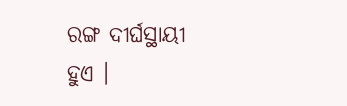ରଙ୍ଗ ଦୀର୍ଘସ୍ଥାୟୀ ହୁଏ ।